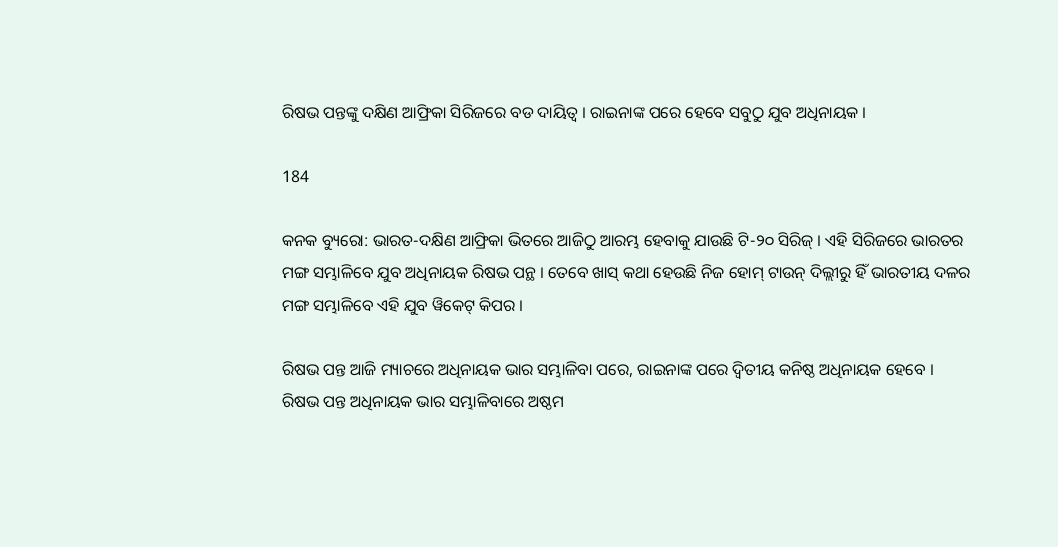ରିଷଭ ପନ୍ତଙ୍କୁ ଦକ୍ଷିଣ ଆଫ୍ରିକା ସିରିଜରେ ବଡ ଦାୟିତ୍ୱ । ରାଇନାଙ୍କ ପରେ ହେବେ ସବୁଠୁ ଯୁବ ଅଧିନାୟକ ।

184

କନକ ବ୍ୟୁରୋ: ଭାରତ-ଦକ୍ଷିଣ ଆଫ୍ରିକା ଭିତରେ ଆଜିଠୁ ଆରମ୍ଭ ହେବାକୁ ଯାଉଛି ଟି-୨୦ ସିରିଜ୍ । ଏହି ସିରିଜରେ ଭାରତର ମଙ୍ଗ ସମ୍ଭାଳିବେ ଯୁବ ଅଧିନାୟକ ରିଷଭ ପନ୍ଥ । ତେବେ ଖାସ୍ କଥା ହେଉଛି ନିଜ ହୋମ୍ ଟାଉନ୍ ଦିଲ୍ଲୀରୁ ହିଁ ଭାରତୀୟ ଦଳର ମଙ୍ଗ ସମ୍ଭାଳିବେ ଏହି ଯୁବ ୱିକେଟ୍ କିପର ।

ରିଷଭ ପନ୍ତ ଆଜି ମ୍ୟାଚରେ ଅଧିନାୟକ ଭାର ସମ୍ଭାଳିବା ପରେ, ରାଇନାଙ୍କ ପରେ ଦ୍ୱିତୀୟ କନିଷ୍ଠ ଅଧିନାୟକ ହେବେ । ରିଷଭ ପନ୍ତ ଅଧିନାୟକ ଭାର ସମ୍ଭାଳିବାରେ ଅଷ୍ଠମ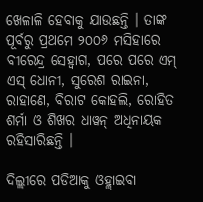ଖେଳାଳି ହେବାକୁ ଯାଉଛନ୍ତି । ତାଙ୍କ ପୂର୍ବରୁ ପ୍ରଥମେ ୨୦୦୬ ମସିହାରେ ବୀରେନ୍ଦ୍ର ସେହ୍ୱାଗ, ପରେ ପରେ ଏମ୍ ଏସ୍ ଧୋନୀ, ସୁରେଶ ରାଇନା, ରାହାଣେ, ବିରାଟ କୋହଲି, ରୋହିତ ଶର୍ମା ଓ ଶିଖର ଧାୱନ୍ ଅଧିନାୟକ ରହିସାରିଛନ୍ତି ।

ଦିଲ୍ଲୀରେ ପଡିଆକୁ ଓହ୍ଲାଇବା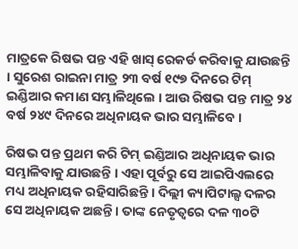ମାତ୍ରକେ ରିଷଭ ପନ୍ତ ଏହି ଖାସ୍ ରେକର୍ଡ କରିବାକୁ ଯାଉଛନ୍ତି । ସୁରେଶ ରାଇନା ମାତ୍ର ୨୩ ବର୍ଷ ୧୯୭ ଦିନରେ ଟିମ୍ ଇଣ୍ଡିଆର କମାଣ ସମ୍ଭାଳିଥିଲେ । ଆଉ ରିଷଭ ପନ୍ତ ମାତ୍ର ୨୪ ବର୍ଷ ୨୪୯ ଦିନରେ ଅଧିନାୟକ ଭାର ସମ୍ଭାଳିବେ ।

ରିଷଭ ପନ୍ତ ପ୍ରଥମ କରି ଟିମ୍ ଇଣ୍ଡିଆର ଅଧିନାୟକ ଭାର ସମ୍ଭାଳିବାକୁ ଯାଉଛନ୍ତି । ଏହା ପୂର୍ବରୁ ସେ ଆଇପିଏଲରେ ମଧ୍ୟ ଅଧିନାୟକ ରହିସାରିଛନ୍ତି । ଦିଲ୍ଲୀ କ୍ୟାପିଟାଲ୍ସ ଦଳର ସେ ଅଧିନାୟକ ଅଛନ୍ତି । ତାଙ୍କ ନେତୃତ୍ୱରେ ଦଳ ୩୦ଟି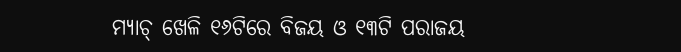ମ୍ୟାଚ୍ ଖେଳି ୧୬ଟିରେ ବିଜୟ ଓ ୧୩ଟି ପରାଜୟ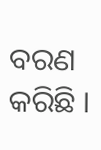ବରଣ କରିଛି ।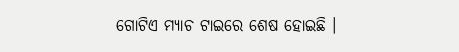ଗୋଟିଏ ମ୍ୟାଚ ଟାଇରେ ଶେଷ ହୋଇଛି ।